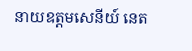នាយឧត្តមសេនីយ៍ នេត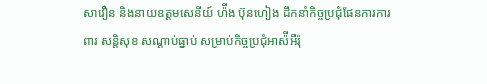សាវឿន និងនាយឧត្តមសេនីយ៍ ហ៉ីង ប៊ុនហៀង ដឹកនាំកិច្ចប្រជុំផែនការការពារ សន្ដិសុខ សណ្ដាប់ធ្នាប់ សម្រាប់កិច្ចប្រជុំអាស៉ីអឺរ៉ុ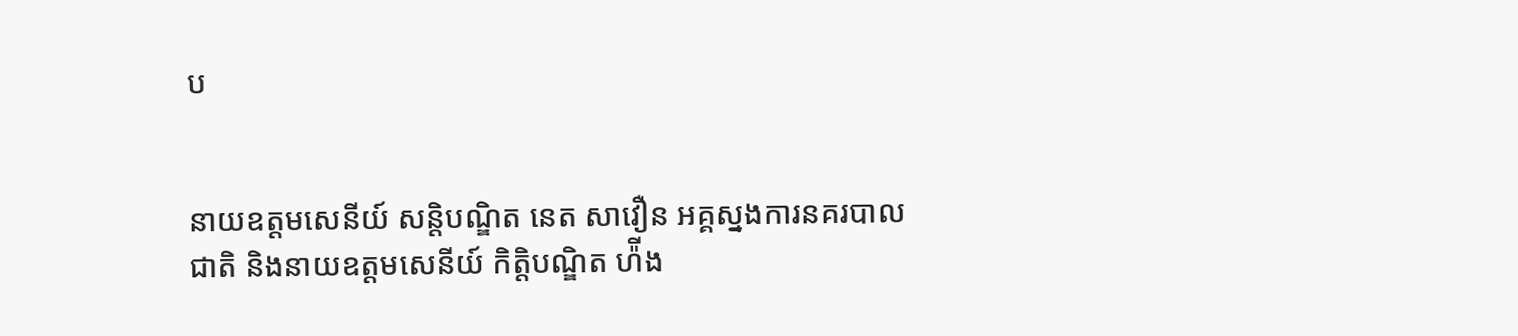ប


នាយឧត្តមសេនីយ៍ សន្ដិបណ្ឌិត នេត សាវឿន អគ្គស្នងការនគរបាលជាតិ និងនាយឧត្តមសេនីយ៍ កិត្តិបណ្ឌិត ហ៉ីង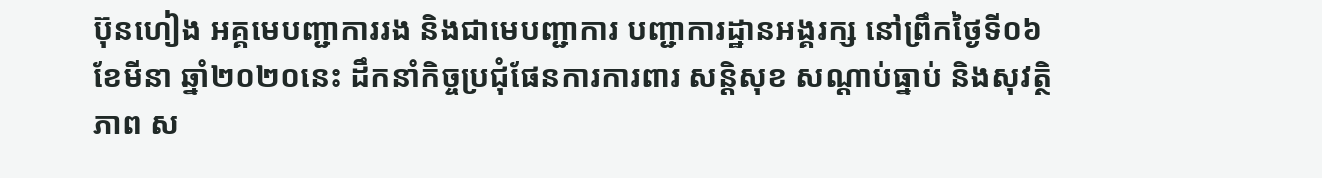ប៊ុនហៀង អគ្គមេបញ្ជាការរង និងជាមេបញ្ជាការ បញ្ជាការដ្ឋានអង្គរក្ស នៅព្រឹកថ្ងៃទី០៦ ខែមីនា ឆ្នាំ២០២០នេះ ដឹកនាំកិច្ចប្រជុំផែនការការពារ សន្ដិសុខ សណ្ដាប់ធ្នាប់ និងសុវត្ថិភាព ស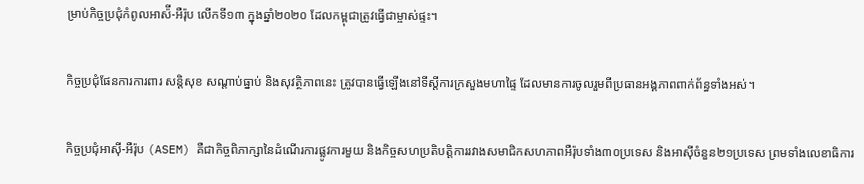ម្រាប់កិច្ចប្រជុំកំពូលអាស៉ី-អឺរ៉ុប លើកទី១៣ ក្នុងឆ្នាំ២០២០ ដែលកម្ពុជាត្រូវធ្វើជាម្ចាស់ផ្ទះ។

កិច្ចប្រជុំផែនការការពារ សន្ដិសុខ សណ្ដាប់ធ្នាប់ និងសុវត្ថិភាពនេះ ត្រូវបានធ្វើឡើងនៅទីស្ដីការក្រសួងមហាផ្ទៃ ដែលមានការចូលរួមពីប្រធានអង្គភាពពាក់ព័ន្ធទាំងអស់។

កិច្ចប្រជុំអាស៊ី-អឺរ៉ុប (ASEM) គឺជាកិច្ចពិភាក្សានៃដំណើរការផ្លូវការមួយ និងកិច្ចសហប្រតិបត្តិការរវាងសមាជិកសហភាពអឺរ៉ុបទាំង៣០ប្រទេស និងអាស៊ីចំនួន២១ប្រទេស ព្រមទាំងលេខាធិការ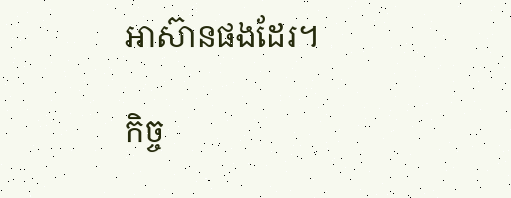អាស៊ានផងដែរ។

កិច្ច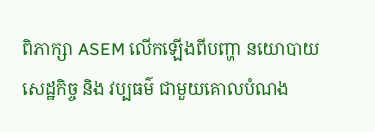ពិភាក្សា ASEM លើកឡើងពីបញ្ហា នយោបាយ សេដ្ឋកិច្ច និង វប្បធម៌ ជាមួយគោលបំណង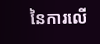នៃការលើ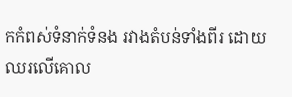កកំពស់ទំនាក់ទំនង រវាងតំបន់ទាំងពីរ ដោយឈរលើគោល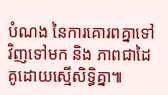បំណង នៃការគោរពគ្នាទៅវិញទៅមក និង ភាពជាដៃគូដោយស្មើសិទ្ធិគ្នា៕